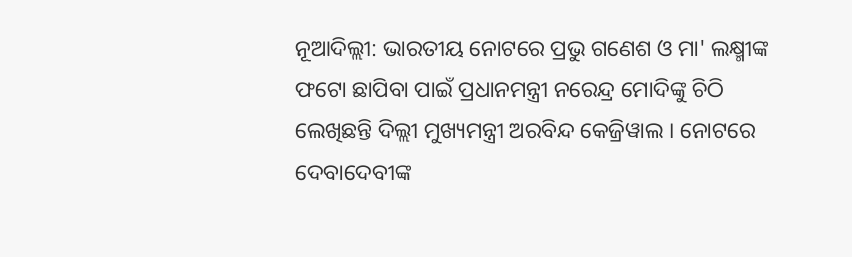ନୂଆଦିଲ୍ଲୀ: ଭାରତୀୟ ନୋଟରେ ପ୍ରଭୁ ଗଣେଶ ଓ ମା' ଲକ୍ଷ୍ମୀଙ୍କ ଫଟୋ ଛାପିବା ପାଇଁ ପ୍ରଧାନମନ୍ତ୍ରୀ ନରେନ୍ଦ୍ର ମୋଦିଙ୍କୁ ଚିଠି ଲେଖିଛନ୍ତି ଦିଲ୍ଲୀ ମୁଖ୍ୟମନ୍ତ୍ରୀ ଅରବିନ୍ଦ କେଜ୍ରିୱାଲ । ନୋଟରେ ଦେବାଦେବୀଙ୍କ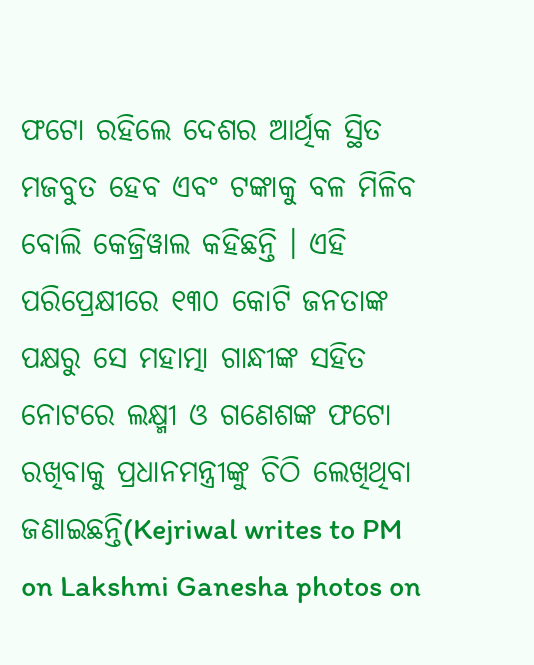ଫଟୋ ରହିଲେ ଦେଶର ଆର୍ଥିକ ସ୍ଥିତ ମଜବୁତ ହେବ ଏବଂ ଟଙ୍କାକୁ ବଳ ମିଳିବ ବୋଲି କେଜ୍ରିୱାଲ କହିଛନ୍ତି । ଏହି ପରିପ୍ରେକ୍ଷୀରେ ୧୩୦ କୋଟି ଜନତାଙ୍କ ପକ୍ଷରୁ ସେ ମହାତ୍ମା ଗାନ୍ଧୀଙ୍କ ସହିତ ନୋଟରେ ଲକ୍ଷ୍ମୀ ଓ ଗଣେଶଙ୍କ ଫଟୋ ରଖିବାକୁ ପ୍ରଧାନମନ୍ତ୍ରୀଙ୍କୁ ଚିଠି ଲେଖିଥିବା ଜଣାଇଛନ୍ତି(Kejriwal writes to PM on Lakshmi Ganesha photos on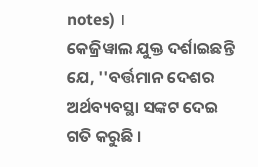notes) ।
କେଜ୍ରିୱାଲ ଯୁକ୍ତ ଦର୍ଶାଇଛନ୍ତି ଯେ, ''ବର୍ତ୍ତମାନ ଦେଶର ଅର୍ଥବ୍ୟବସ୍ଥା ସଙ୍କଟ ଦେଇ ଗତି କରୁଛି ।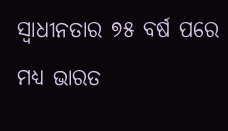ସ୍ବାଧୀନତାର ୭୫ ବର୍ଷ ପରେ ମଧ୍ୟ ଭାରତ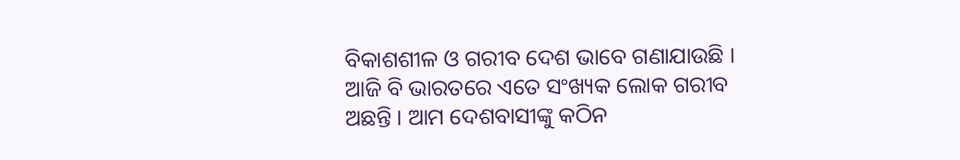ବିକାଶଶୀଳ ଓ ଗରୀବ ଦେଶ ଭାବେ ଗଣାଯାଉଛି । ଆଜି ବି ଭାରତରେ ଏତେ ସଂଖ୍ୟକ ଲୋକ ଗରୀବ ଅଛନ୍ତି । ଆମ ଦେଶବାସୀଙ୍କୁ କଠିନ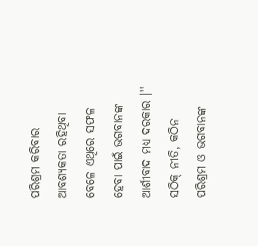ପରିଶ୍ରମ କରିବାର ଆବଶ୍ୟକତା ରହିଥିବା ବେଳେ ଏଥିରେ ସଫଳ ହେବା ପାଇଁ ଭଗବାନଙ୍କ ଆର୍ଶୀବାଦ ମଧ୍ୟ ଦରକାର ।'' ସଠିକ୍ ନୀତି, କଠିନ ପରିଶ୍ରମ ଓ ଭଗବାନଙ୍କ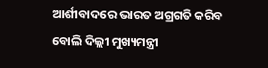ଆର୍ଶୀବାଦରେ ଭାରତ ଅଗ୍ରଗତି କରିବ ବୋଲି ଦିଲ୍ଲୀ ମୁଖ୍ୟମନ୍ତ୍ରୀ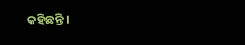କହିଛନ୍ତି ।